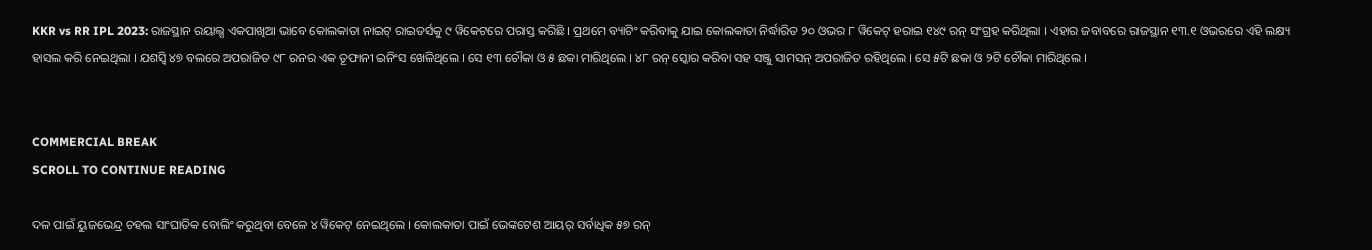KKR vs RR IPL 2023: ରାଜସ୍ଥାନ ରୟାଲ୍ସ ଏକପାଖିଆ ଭାବେ କୋଲକାତା ନାଇଟ୍ ରାଇଡର୍ସକୁ ୯ ୱିକେଟରେ ପରାସ୍ତ କରିଛି । ପ୍ରଥମେ ବ୍ୟାଟିଂ କରିବାକୁ ଯାଇ କୋଲକାତା ନିର୍ଦ୍ଧାରିତ ୨୦ ଓଭର ୮ ୱିକେଟ୍ ହରାଇ ୧୪୯ ରନ୍ ସଂଗ୍ରହ କରିଥିଲା । ଏହାର ଜବାବରେ ରାଜସ୍ଥାନ ୧୩.୧ ଓଭରରେ ଏହି ଲକ୍ଷ୍ୟ ହାସଲ କରି ନେଇଥିଲା । ଯଶସ୍ୱି ୪୭ ବଲରେ ଅପରାଜିତ ୯୮ ରନର ଏକ ତୂଫାନୀ ଇନିଂସ ଖେଳିଥିଲେ । ସେ ୧୩ ଚୌକା ଓ ୫ ଛକା ମାରିଥିଲେ । ୪୮ ରନ୍ ସ୍କୋର କରିବା ସହ ସଞ୍ଜୁ ସାମସନ୍ ଅପରାଜିତ ରହିଥିଲେ । ସେ ୫ଟି ଛକା ଓ ୨ଟି ଚୌକା ମାରିଥିଲେ ।


COMMERCIAL BREAK
SCROLL TO CONTINUE READING

ଦଳ ପାଇଁ ୟୁଜଭେନ୍ଦ୍ର ଚହଲ ସାଂଘାତିକ ବୋଲିଂ କରୁଥିବା ବେଳେ ୪ ୱିକେଟ୍ ନେଇଥିଲେ । କୋଲକାତା ପାଇଁ ଭେଙ୍କଟେଶ ଆୟର୍ ସର୍ବାଧିକ ୫୭ ରନ୍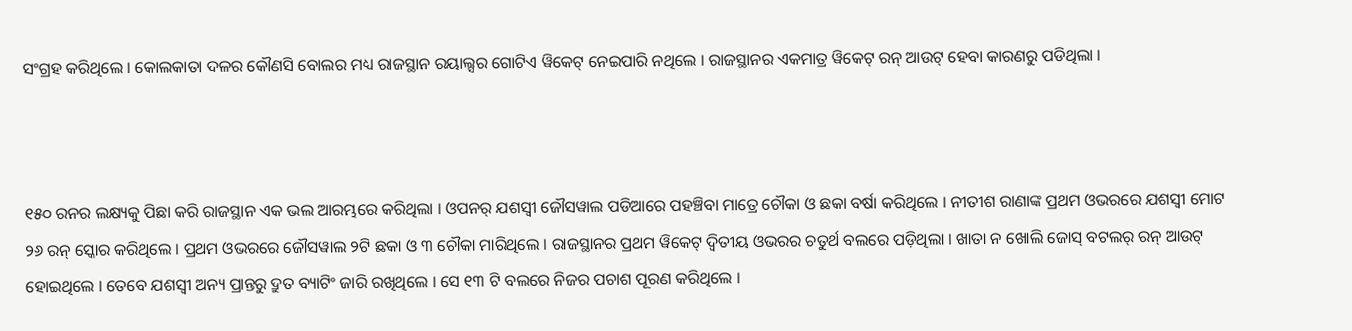ସଂଗ୍ରହ କରିଥିଲେ । କୋଲକାତା ଦଳର କୌଣସି ବୋଲର ମଧ୍ୟ ରାଜସ୍ଥାନ ରୟାଲ୍ସର ଗୋଟିଏ ୱିକେଟ୍ ନେଇପାରି ନଥିଲେ । ରାଜସ୍ଥାନର ଏକମାତ୍ର ୱିକେଟ୍ ରନ୍ ଆଉଟ୍ ହେବା କାରଣରୁ ପଡିଥିଲା ।



୧୫୦ ରନର ଲକ୍ଷ୍ୟକୁ ପିଛା କରି ରାଜସ୍ଥାନ ଏକ ଭଲ ଆରମ୍ଭରେ କରିଥିଲା । ଓପନର୍ ଯଶସ୍ୱୀ ଜୌସୱାଲ ପଡିଆରେ ପହଞ୍ଚିବା ମାତ୍ରେ ଚୌକା ଓ ଛକା ବର୍ଷା କରିଥିଲେ । ନୀତୀଶ ରାଣାଙ୍କ ପ୍ରଥମ ଓଭରରେ ଯଶସ୍ୱୀ ମୋଟ ୨୬ ରନ୍ ସ୍କୋର କରିଥିଲେ । ପ୍ରଥମ ଓଭରରେ ଜୌସୱାଲ ୨ଟି ଛକା ଓ ୩ ଚୌକା ମାରିଥିଲେ । ରାଜସ୍ଥାନର ପ୍ରଥମ ୱିକେଟ୍ ଦ୍ୱିତୀୟ ଓଭରର ଚତୁର୍ଥ ବଲରେ ପଡ଼ିଥିଲା । ଖାତା ନ ଖୋଲି ଜୋସ୍ ବଟଲର୍ ରନ୍ ଆଉଟ୍ ହୋଇଥିଲେ । ତେବେ ଯଶସ୍ୱୀ ଅନ୍ୟ ପ୍ରାନ୍ତରୁ ଦ୍ରୁତ ବ୍ୟାଟିଂ ଜାରି ରଖିଥିଲେ । ସେ ୧୩ ଟି ବଲରେ ନିଜର ପଚାଶ ପୂରଣ କରିଥିଲେ ।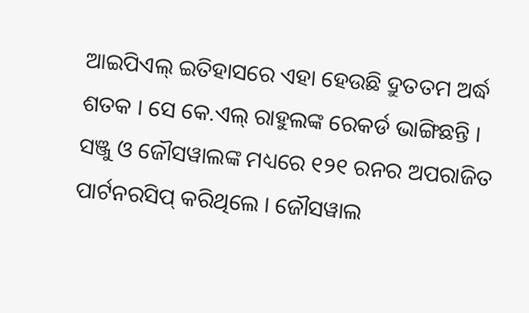ଆଇପିଏଲ୍ ଇତିହାସରେ ଏହା ହେଉଛି ଦ୍ରୁତତମ ଅର୍ଦ୍ଧ ଶତକ । ସେ କେ.ଏଲ୍ ରାହୁଲଙ୍କ ରେକର୍ଡ ଭାଙ୍ଗିଛନ୍ତି । ସଞ୍ଜୁ ଓ ଜୌସୱାଲଙ୍କ ମଧ୍ୟରେ ୧୨୧ ରନର ଅପରାଜିତ ପାର୍ଟନରସିପ୍ କରିଥିଲେ । ଜୌସୱାଲ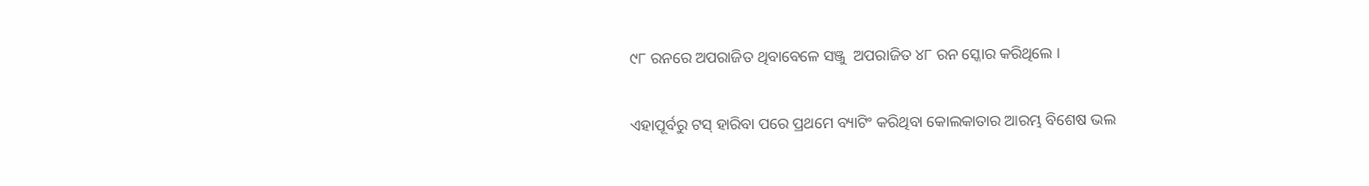୯୮ ରନରେ ଅପରାଜିତ ଥିବାବେଳେ ସଞ୍ଜୁ  ଅପରାଜିତ ୪୮ ରନ ସ୍କୋର କରିଥିଲେ ।


ଏହାପୂର୍ବରୁ ଟସ୍ ହାରିବା ପରେ ପ୍ରଥମେ ବ୍ୟାଟିଂ କରିଥିବା କୋଲକାତାର ଆରମ୍ଭ ବିଶେଷ ଭଲ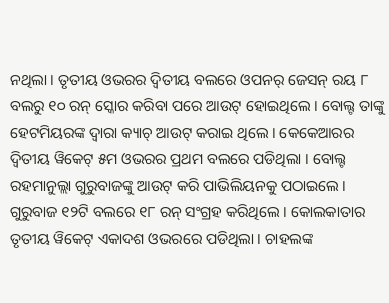ନଥିଲା । ତୃତୀୟ ଓଭରର ଦ୍ୱିତୀୟ ବଲରେ ଓପନର୍ ଜେସନ୍ ରୟ ୮ ବଲରୁ ୧୦ ରନ୍ ସ୍କୋର କରିବା ପରେ ଆଉଟ୍ ହୋଇଥିଲେ । ବୋଲ୍ଟ ତାଙ୍କୁ ହେଟମିୟରଙ୍କ ଦ୍ୱାରା କ୍ୟାଚ୍ ଆଉଟ୍ କରାଇ ଥିଲେ । କେକେଆରର ଦ୍ୱିତୀୟ ୱିକେଟ୍ ୫ମ ଓଭରର ପ୍ରଥମ ବଲରେ ପଡିଥିଲା । ବୋଲ୍ଟ ରହମାନୁଲ୍ଲା ଗୁରୁବାଜଙ୍କୁ ଆଉଟ୍ କରି ପାଭିଲିୟନକୁ ପଠାଇଲେ । ଗୁରୁବାଜ ୧୨ଟି ବଲରେ ୧୮ ରନ୍ ସଂଗ୍ରହ କରିଥିଲେ । କୋଲକାତାର ତୃତୀୟ ୱିକେଟ୍ ଏକାଦଶ ଓଭରରେ ପଡିଥିଲା । ଚାହଲଙ୍କ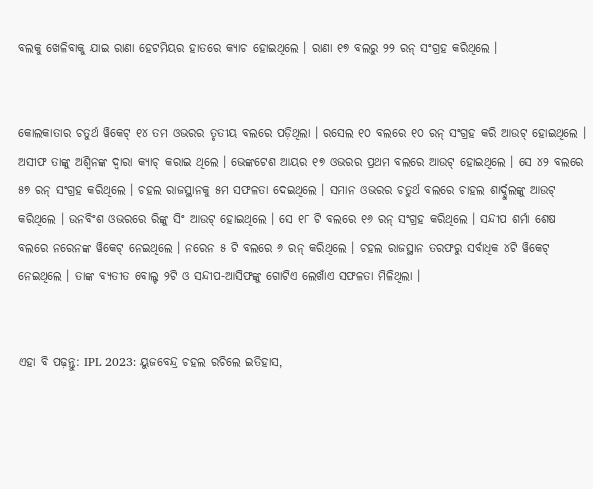ବଲକୁ ଖେଳିବାକୁ ଯାଇ ରାଣା ହେଟମିୟର ହାତରେ କ୍ୟାଚ ହୋଇଥିଲେ । ରାଣା ୧୭ ବଲରୁ ୨୨ ରନ୍ ସଂଗ୍ରହ କରିଥିଲେ ।


କୋଲକାତାର ଚତୁର୍ଥ ୱିକେଟ୍ ୧୪ ତମ ଓଭରର ତୃତୀୟ ବଲରେ ପଡ଼ିଥିଲା । ରସେଲ ୧୦ ବଲରେ ୧୦ ରନ୍ ସଂଗ୍ରହ କରି ଆଉଟ୍ ହୋଇଥିଲେ । ଅସୀଫ ତାଙ୍କୁ ଅଶ୍ୱିନଙ୍କ ଦ୍ୱାରା କ୍ୟାଚ୍ କରାଇ ଥିଲେ । ଭେଙ୍କଟେଶ ଆୟର ୧୭ ଓଭରର ପ୍ରଥମ ବଲରେ ଆଉଟ୍ ହୋଇଥିଲେ । ସେ ୪୨ ବଲରେ ୫୭ ରନ୍ ସଂଗ୍ରହ କରିଥିଲେ । ଚହଲ ରାଜସ୍ଥାନକୁ ୫ମ ସଫଳତା ଦେଇଥିଲେ । ସମାନ ଓଭରର ଚତୁର୍ଥ ବଲରେ ଚାହଲ ଶାର୍ଦ୍ଦୁଲଙ୍କୁ ଆଉଟ୍ କରିଥିଲେ । ଉନବିଂଶ ଓଭରରେ ରିଙ୍କୁ ସିଂ ଆଉଟ୍ ହୋଇଥିଲେ । ସେ ୧୮ ଟି ବଲରେ ୧୬ ରନ୍ ସଂଗ୍ରହ କରିଥିଲେ । ସନ୍ଦୀପ ଶର୍ମା ଶେଷ ବଲରେ ନରେନଙ୍କ ୱିକେଟ୍ ନେଇଥିଲେ । ନରେନ ୫ ଟି ବଲରେ ୬ ରନ୍ କରିଥିଲେ । ଚହଲ ରାଜସ୍ଥାନ ତରଫରୁ ସର୍ବାଧିକ ୪ଟି ୱିକେଟ୍ ନେଇଥିଲେ । ତାଙ୍କ ବ୍ୟତୀତ ବୋଲ୍ଟ ୨ଟି ଓ ସନ୍ଦୀପ-ଆସିଫଙ୍କୁ ଗୋଟିଏ ଲେଖାଁଏ ସଫଳତା ମିଳିଥିଲା ।


ଏହା ବି ପଢ଼ନ୍ତୁ: IPL 2023: ୟୁଜବେନ୍ଦ୍ର ଚହଲ ରଚିଲେ ଇତିହାସ,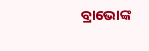ବ୍ରାଭୋଙ୍କ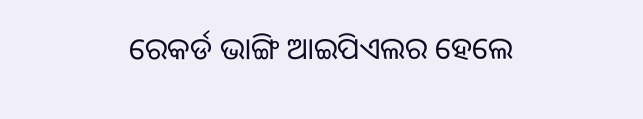ରେକର୍ଡ ଭାଙ୍ଗି ଆଇପିଏଲର ହେଲେ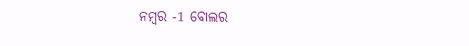ନମ୍ବର -1 ବୋଲର